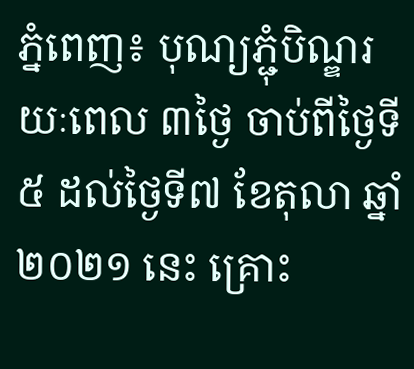ភ្នំពេញ៖ បុណ្យភ្ជុំបិណ្ឌរយៈពេល ៣ថ្ងៃ ចាប់ពីថ្ងៃទី៥ ដល់ថ្ងៃទី៧ ខែតុលា ឆ្នាំ ២០២១ នេះ គ្រោះ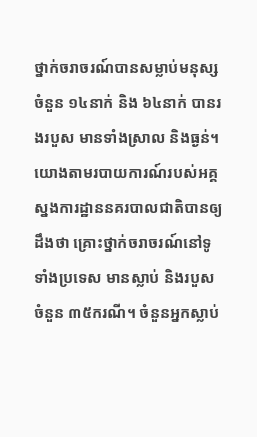ថ្នាក់ចរាចរណ៍បានសម្លាប់មនុស្សចំនួន ១៤នាក់ និង ៦៤នាក់ បានរងរបួស មានទាំងស្រាល និងធ្ងន់។
យោងតាមរបាយការណ៍របស់អគ្គស្នងការដ្ឋាននគរបាលជាតិបានឲ្យដឹងថា គ្រោះថ្នាក់ចរាចរណ៍នៅទូទាំងប្រទេស មានស្លាប់ និងរបួស ចំនួន ៣៥ករណី។ ចំនួនអ្នកស្លាប់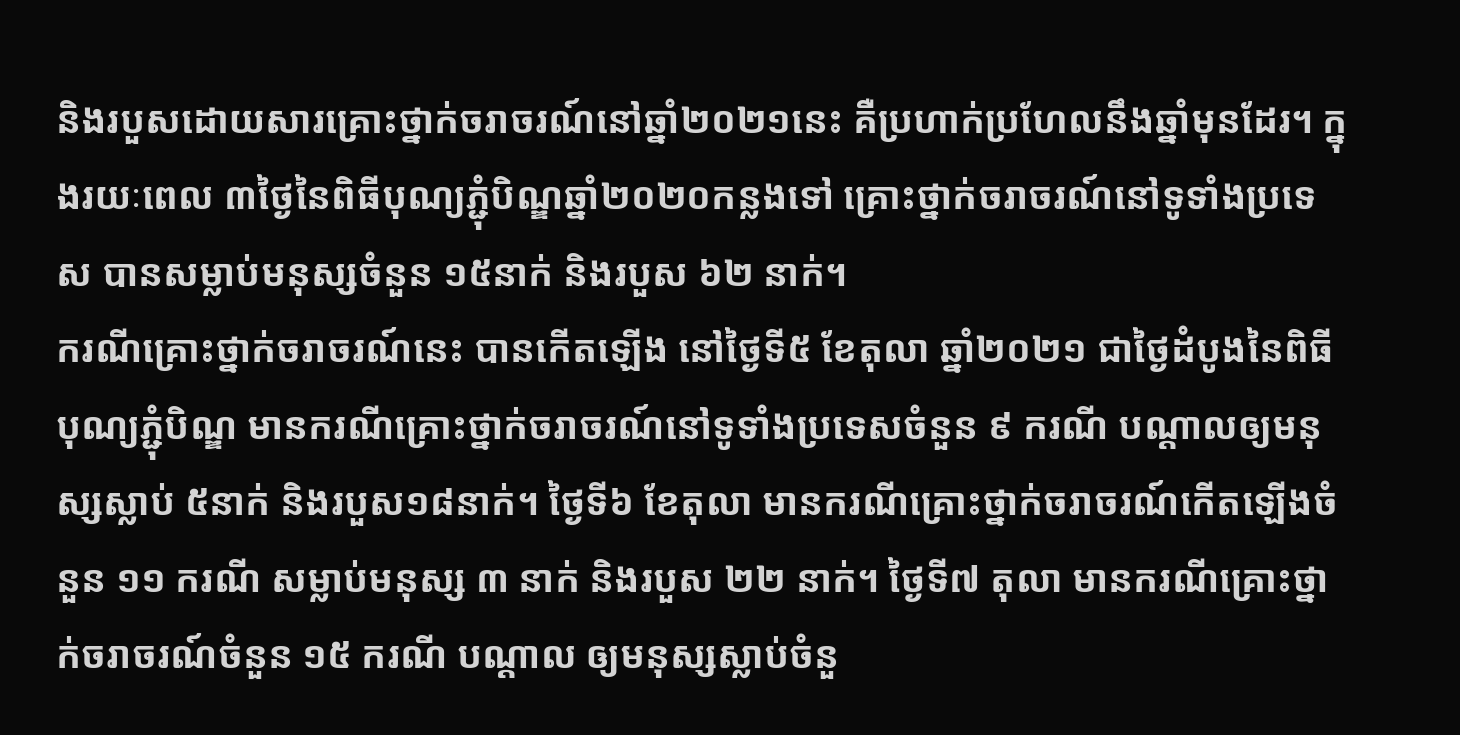និងរបួសដោយសារគ្រោះថ្នាក់ចរាចរណ៍នៅឆ្នាំ២០២១នេះ គឺប្រហាក់ប្រហែលនឹងឆ្នាំមុនដែរ។ ក្នុងរយៈពេល ៣ថ្ងៃនៃពិធីបុណ្យភ្ជុំបិណ្ឌឆ្នាំ២០២០កន្លងទៅ គ្រោះថ្នាក់ចរាចរណ៍នៅទូទាំងប្រទេស បានសម្លាប់មនុស្សចំនួន ១៥នាក់ និងរបួស ៦២ នាក់។
ករណីគ្រោះថ្នាក់ចរាចរណ៍នេះ បានកើតឡើង នៅថ្ងៃទី៥ ខែតុលា ឆ្នាំ២០២១ ជាថ្ងៃដំបូងនៃពិធីបុណ្យភ្ជុំបិណ្ឌ មានករណីគ្រោះថ្នាក់ចរាចរណ៍នៅទូទាំងប្រទេសចំនួន ៩ ករណី បណ្ដាលឲ្យមនុស្សស្លាប់ ៥នាក់ និងរបួស១៨នាក់។ ថ្ងៃទី៦ ខែតុលា មានករណីគ្រោះថ្នាក់ចរាចរណ៍កើតឡើងចំនួន ១១ ករណី សម្លាប់មនុស្ស ៣ នាក់ និងរបួស ២២ នាក់។ ថ្ងៃទី៧ តុលា មានករណីគ្រោះថ្នាក់ចរាចរណ៍ចំនួន ១៥ ករណី បណ្តាល ឲ្យមនុស្សស្លាប់ចំនួ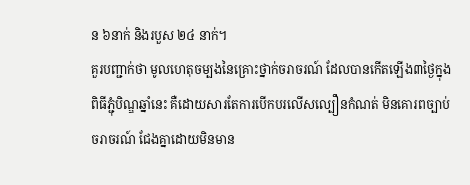ន ៦នាក់ និងរបួស ២៤ នាក់។
គួរបញ្ជាក់ថា មូលហេតុចម្បងនៃគ្រោះថ្នាក់ចរាចរណ៍ ដែលបានកើតឡើង៣ថ្ងៃក្នុងពិធីភ្ជុំបិណ្ឌឆ្នាំនេះ គឺដោយសារតែការបើកបរលើសល្បឿនកំណត់ មិនគោរពច្បាប់ចរាចរណ៍ ជែងគ្នាដោយមិនមាន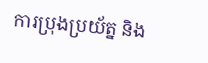ការប្រុងប្រយ័ត្ន និង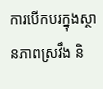ការបើកបរក្នុងស្ថានភាពស្រវឹង និ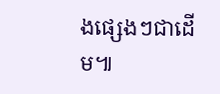ងផ្សេងៗជាដើម៕